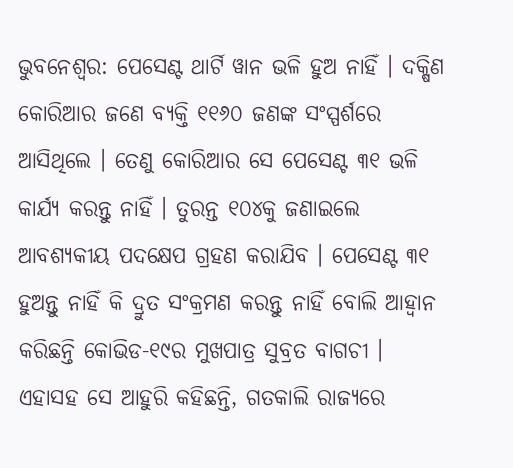ଭୁବନେଶ୍ୱର: ପେସେଣ୍ଟ ଥାର୍ଟି ୱାନ ଭଳି ହୁଅ ନାହିଁ । ଦକ୍ଷିଣ କୋରିଆର ଜଣେ ବ୍ୟକ୍ତି ୧୧୬୦ ଜଣଙ୍କ ସଂସ୍ପର୍ଶରେ ଆସିଥିଲେ । ତେଣୁ କୋରିଆର ସେ ପେସେଣ୍ଟ ୩୧ ଭଳି କାର୍ଯ୍ୟ କରନ୍ତୁ ନାହିଁ । ତୁରନ୍ତ ୧୦୪କୁ ଜଣାଇଲେ ଆବଶ୍ୟକୀୟ ପଦକ୍ଷେପ ଗ୍ରହଣ କରାଯିବ । ପେସେଣ୍ଟ ୩୧ ହୁଅନ୍ତୁ ନାହିଁ କି ଦ୍ରୁତ ସଂକ୍ରମଣ କରନ୍ତୁ ନାହିଁ ବୋଲି ଆହ୍ୱାନ କରିଛନ୍ତି କୋଭିଡ-୧୯ର ମୁଖପାତ୍ର ସୁବ୍ରତ ବାଗଚୀ ।
ଏହାସହ ସେ ଆହୁରି କହିଛନ୍ତି, ଗତକାଲି ରାଜ୍ୟରେ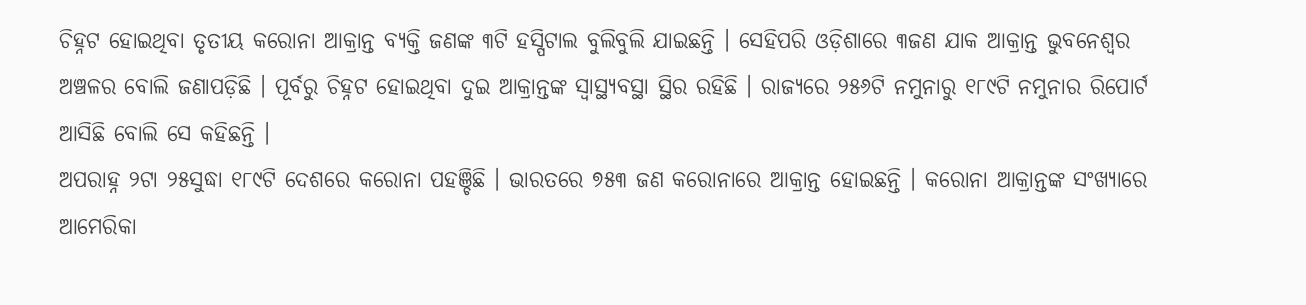ଚିହ୍ନଟ ହୋଇଥିବା ତୃତୀୟ କରୋନା ଆକ୍ରାନ୍ତ ବ୍ୟକ୍ତି ଜଣଙ୍କ ୩ଟି ହସ୍ପିଟାଲ ବୁଲିବୁଲି ଯାଇଛନ୍ତି । ସେହିପରି ଓଡ଼ିଶାରେ ୩ଜଣ ଯାକ ଆକ୍ରାନ୍ତ ଭୁବନେଶ୍ୱର ଅଞ୍ଚଳର ବୋଲି ଜଣାପଡ଼ିଛି । ପୂର୍ବରୁ ଚିହ୍ନଟ ହୋଇଥିବା ଦୁଇ ଆକ୍ରାନ୍ତଙ୍କ ସ୍ୱାସ୍ଥ୍ୟବସ୍ଥା ସ୍ଥିର ରହିଛି । ରାଜ୍ୟରେ ୨୫୬ଟି ନମୁନାରୁ ୧୮୯ଟି ନମୁନାର ରିପୋର୍ଟ ଆସିଛି ବୋଲି ସେ କହିଛନ୍ତି ।
ଅପରାହ୍ନ ୨ଟା ୨୫ସୁଦ୍ଧା ୧୮୯ଟି ଦେଶରେ କରୋନା ପହଞ୍ଚିଛି । ଭାରତରେ ୭୫୩ ଜଣ କରୋନାରେ ଆକ୍ରାନ୍ତ ହୋଇଛନ୍ତି । କରୋନା ଆକ୍ରାନ୍ତଙ୍କ ସଂଖ୍ୟାରେ ଆମେରିକା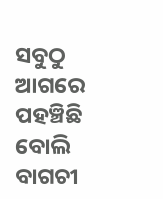ସବୁଠୁ ଆଗରେ ପହଞ୍ଚିଛି ବୋଲି ବାଗଚୀ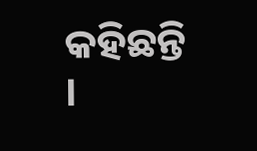କହିଛନ୍ତି ।